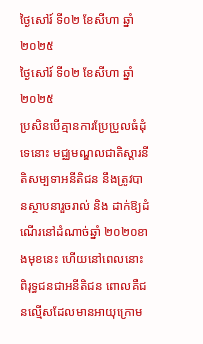ថ្ងៃសៅរ៍ ទី០២ ខែសីហា ឆ្នាំ២០២៥
ថ្ងៃសៅរ៍ ទី០២ ខែសីហា ឆ្នាំ២០២៥
ប្រសិនបើគ្មានការប្រែប្រួលធំដុំទេនោះ មជ្ឈមណ្ឌលជាតិស្តារនីតិសម្បទាអនីតិជន នឹងត្រូវបានស្ថាបនារួចរាល់ និង ដាក់ឱ្យដំណើរនៅដំណាច់ឆ្នាំ ២០២០ខាងមុខនេះ ហើយនៅពេលនោះ ពិរុទ្ធជនជាអនីតិជន ពោលគឺជនល្មើសដែលមានអាយុក្រោម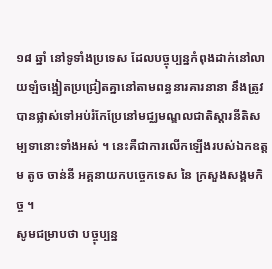១៨ ឆ្នាំ នៅទូទាំងប្រទេស ដែលបច្ចុប្បន្នកំពុងដាក់នៅលាយឡំចង្អៀតប្រជ្រៀតគ្នានៅតាមពន្ធនារគារនានា នឹងត្រូវបានផ្លាស់ទៅអប់រំកែប្រែនៅមជ្ឈមណ្ឌលជាតិស្តារនីតិសម្បទានោះទាំងអស់ ។ នេះគឺជាការលើកឡើងរបស់ឯកឧត្តម តូច ចាន់នី អគ្គនាយកបច្ចេកទេស នៃ ក្រសួងសង្គមកិច្ច ។
សូមជម្រាបថា បច្ចុប្បន្ន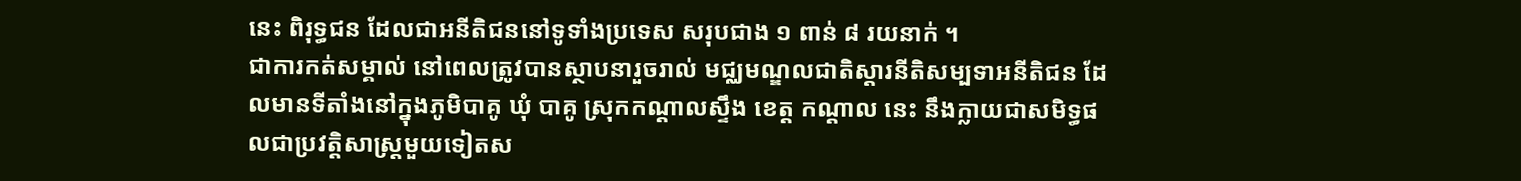នេះ ពិរុទ្ធជន ដែលជាអនីតិជននៅទូទាំងប្រទេស សរុបជាង ១ ពាន់ ៨ រយនាក់ ។
ជាការកត់សម្គាល់ នៅពេលត្រូវបានស្ថាបនារួចរាល់ មជ្ឈមណ្ឌលជាតិស្តារនីតិសម្បទាអនីតិជន ដែលមានទីតាំងនៅក្នុងភូមិបាគូ ឃុំ បាគូ ស្រុកកណ្តាលស្ទឹង ខេត្ត កណ្តាល នេះ នឹងក្លាយជាសមិទ្ធផលជាប្រវត្តិសាស្ត្រមួយទៀតស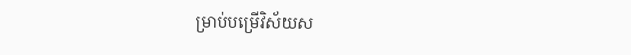ម្រាប់បម្រើវិស័យស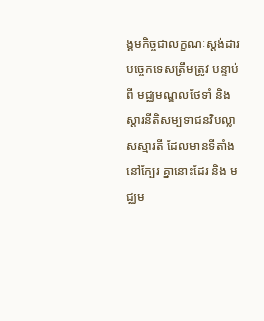ង្គមកិច្ចជាលក្ខណៈស្តង់ដារបច្ចេកទេសត្រឹមត្រូវ បន្ទាប់ពី មជ្ឈមណ្ឌលថែទាំ និង ស្តារនីតិសម្បទាជនវិបល្លាសស្មារតី ដែលមានទីតាំងនៅក្បែរ គ្នានោះដែរ និង មជ្ឈម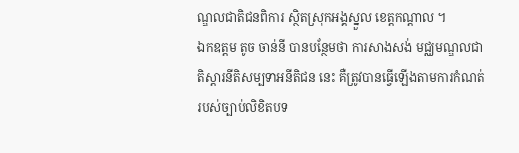ណ្ឌលជាតិជនពិការ ស្ថិតស្រុកអង្គស្នួល ខេត្តកណ្តាល ។
ឯកឧត្តម តូច ចាន់នី បានបន្ថែមថា ការសាងសង់ មជ្ឈមណ្ឌលជាតិស្តារនីតិសម្បទាអនីតិជន នេះ គឺត្រូវបានធ្វើឡើងតាមការកំណត់របស់ច្បាប់លិខិតបទ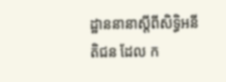ដ្ឋាននានាស្តីពីសិទ្ធិអនីតិជន ដែល ក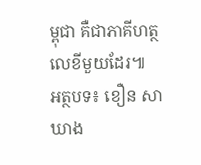ម្ពុជា គឺជាភាគីហត្ថលេខីមួយដែរ៕
អត្ថបទ៖ ខឿន សាឃាង